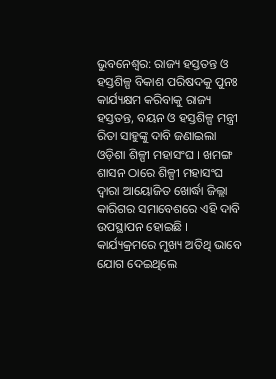ଭୁବନେଶ୍ୱର: ରାଜ୍ୟ ହସ୍ତତନ୍ତ ଓ ହସ୍ତଶିଳ୍ପ ବିକାଶ ପରିଷଦକୁ ପୁନଃ କାର୍ଯ୍ୟକ୍ଷମ କରିବାକୁ ରାଜ୍ୟ ହସ୍ତତନ୍ତ, ବୟନ ଓ ହସ୍ତଶିଳ୍ପ ମନ୍ତ୍ରୀ ରିତା ସାହୁଙ୍କୁ ଦାବି ଜଣାଇଲା ଓଡ଼ିଶା ଶିଳ୍ପୀ ମହାସଂଘ । ଖମଙ୍ଗ ଶାସନ ଠାରେ ଶିଳ୍ପୀ ମହାସଂଘ ଦ୍ୱାରା ଆୟୋଜିତ ଖୋର୍ଦ୍ଧା ଜିଲ୍ଲା କାରିଗର ସମାବେଶରେ ଏହି ଦାବି ଉପସ୍ଥାପନ ହୋଇଛି ।
କାର୍ଯ୍ୟକ୍ରମରେ ମୁଖ୍ୟ ଅତିଥି ଭାବେ ଯୋଗ ଦେଇଥିଲେ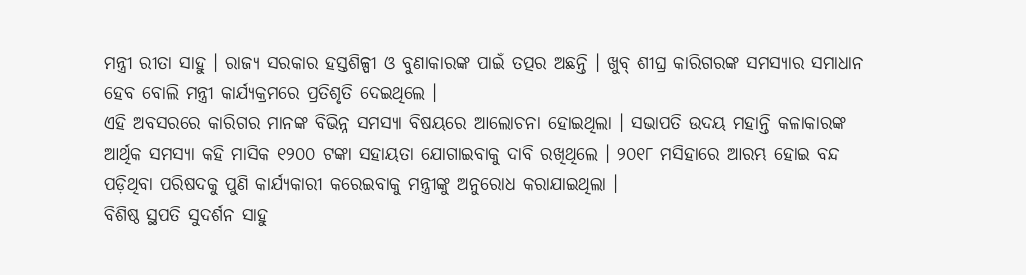ମନ୍ତ୍ରୀ ରୀତା ସାହୁ । ରାଜ୍ୟ ସରକାର ହସ୍ତଶିଳ୍ପୀ ଓ ବୁଣାକାରଙ୍କ ପାଇଁ ତତ୍ପର ଅଛନ୍ତି । ଖୁବ୍ ଶୀଘ୍ର କାରିଗରଙ୍କ ସମସ୍ୟାର ସମାଧାନ ହେବ ବୋଲି ମନ୍ତ୍ରୀ କାର୍ଯ୍ୟକ୍ରମରେ ପ୍ରତିଶୃତି ଦେଇଥିଲେ ।
ଏହି ଅବସରରେ କାରିଗର ମାନଙ୍କ ବିଭିନ୍ନ ସମସ୍ୟା ବିଷୟରେ ଆଲୋଚନା ହୋଇଥିଲା । ସଭାପତି ଉଦୟ ମହାନ୍ତି କଳାକାରଙ୍କ ଆର୍ଥିକ ସମସ୍ୟା କହି ମାସିକ ୧୨୦୦ ଟଙ୍କା ସହାୟତା ଯୋଗାଇବାକୁ ଦାବି ରଖିଥିଲେ । ୨୦୧୮ ମସିହାରେ ଆରମ୍ଭ ହୋଇ ବନ୍ଦ ପଡ଼ିଥିବା ପରିଷଦକୁ ପୁଣି କାର୍ଯ୍ୟକାରୀ କରେଇବାକୁ ମନ୍ତ୍ରୀଙ୍କୁ ଅନୁରୋଧ କରାଯାଇଥିଲା ।
ବିଶିଷ୍ଠ ସ୍ଥପତି ସୁଦର୍ଶନ ସାହୁ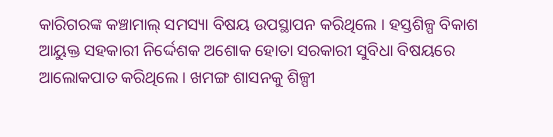କାରିଗରଙ୍କ କଞ୍ଚାମାଲ୍ ସମସ୍ୟା ବିଷୟ ଉପସ୍ଥାପନ କରିଥିଲେ । ହସ୍ତଶିଳ୍ପ ବିକାଶ ଆୟୁକ୍ତ ସହକାରୀ ନିର୍ଦ୍ଦେଶକ ଅଶୋକ ହୋତା ସରକାରୀ ସୁବିଧା ବିଷୟରେ ଆଲୋକପାତ କରିଥିଲେ । ଖମଙ୍ଗ ଶାସନକୁ ଶିଳ୍ପୀ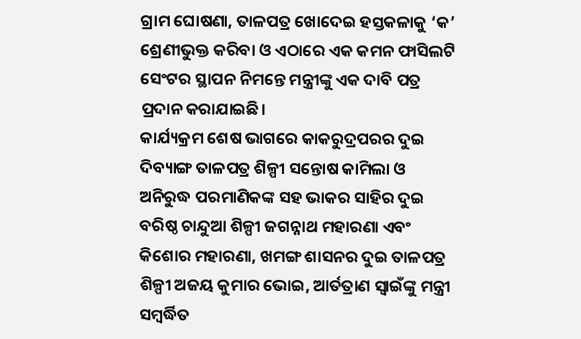ଗ୍ରାମ ଘୋଷଣା, ତାଳପତ୍ର ଖୋଦେଇ ହସ୍ତକଳାକୁ ‘କ’ ଶ୍ରେଣୀଭୁକ୍ତ କରିବା ଓ ଏଠାରେ ଏକ କମନ ଫାସିଲଟି ସେଂଟର ସ୍ଥାପନ ନିମନ୍ତେ ମନ୍ତ୍ରୀଙ୍କୁ ଏକ ଦାବି ପତ୍ର ପ୍ରଦାନ କରାଯାଇଛି।
କାର୍ଯ୍ୟକ୍ରମ ଶେଷ ଭାଗରେ କାକରୁଦ୍ରପରର ଦୁଇ ଦିବ୍ୟାଙ୍ଗ ତାଳପତ୍ର ଶିଳ୍ପୀ ସନ୍ତୋଷ କାମିଲା ଓ ଅନିରୁଦ୍ଧ ପରମାଣିକଙ୍କ ସହ ଭାକର ସାହିର ଦୁଇ ବରିଷ୍ଠ ଚାନ୍ଦୁଆ ଶିଳ୍ପୀ ଜଗନ୍ନାଥ ମହାରଣା ଏବଂ କିଶୋର ମହାରଣା, ଖମଙ୍ଗ ଶାସନର ଦୁଇ ତାଳପତ୍ର ଶିଳ୍ପୀ ଅଜୟ କୁମାର ଭୋଇ, ଆର୍ତତ୍ରାଣ ସ୍ୱାଇଁଙ୍କୁ ମନ୍ତ୍ରୀ ସମ୍ବର୍ଦ୍ଧିତ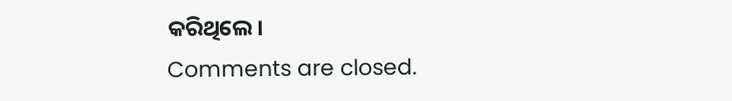କରିଥିଲେ।
Comments are closed.